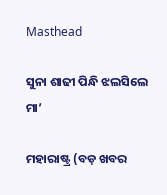Masthead

ସୁନା ଶାଢୀ ପିନ୍ଧି ଝଲସିଲେ ମା’

ମହାରାଷ୍ଟ୍ର (ବଡ଼ ଖବର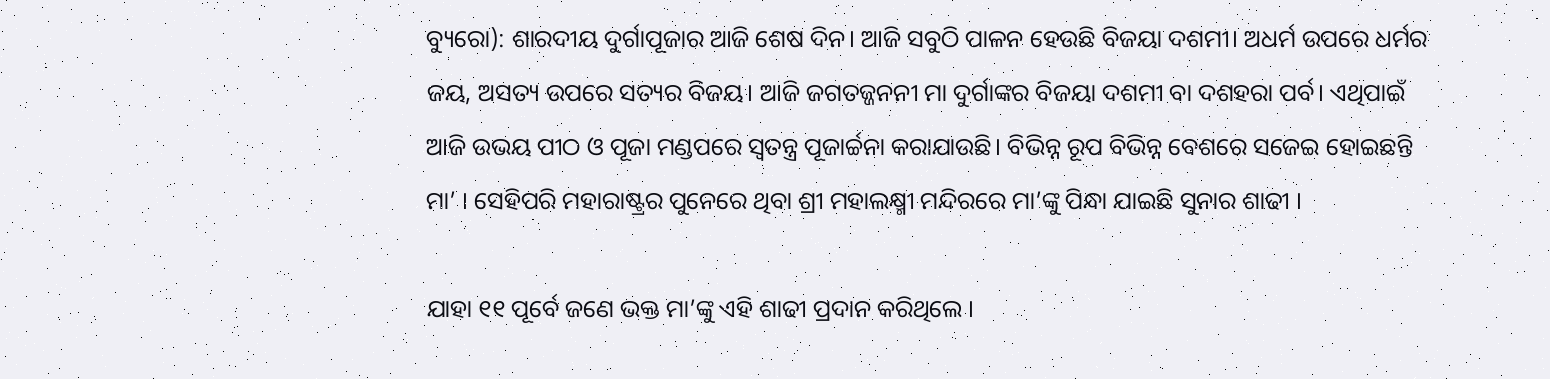ବ୍ୟୁରୋ): ଶାରଦୀୟ ଦୁର୍ଗାପୂଜାର ଆଜି ଶେଷ ଦିନ। ଆଜି ସବୁଠି ପାଳନ ହେଉଛି ବିଜୟା ଦଶମୀ। ଅଧର୍ମ ଉପରେ ଧର୍ମର ଜୟ, ଅସତ୍ୟ ଉପରେ ସତ୍ୟର ବିଜୟ। ଆଜି ଜଗତଜ୍ଜନନୀ ମା ଦୁର୍ଗାଙ୍କର ବିଜୟା ଦଶମୀ ବା ଦଶହରା ପର୍ବ। ଏଥିପାଇଁ ଆଜି ଉଭୟ ପୀଠ ଓ ପୂଜା ମଣ୍ଡପରେ ସ୍ୱତନ୍ତ୍ର ପୂଜାର୍ଚ୍ଚନା କରାଯାଉଛି। ବିଭିନ୍ନ ରୂପ ବିଭିନ୍ନ ବେଶରେ ସଜେଇ ହୋଇଛନ୍ତି ମା’ । ସେହିପରି ମହାରାଷ୍ଟ୍ରର ପୁନେରେ ଥିବା ଶ୍ରୀ ମହାଲକ୍ଷ୍ମୀ ମନ୍ଦିରରେ ମା’ଙ୍କୁ ପିନ୍ଧା ଯାଇଛି ସୁନାର ଶାଢୀ ।

ଯାହା ୧୧ ପୂର୍ବେ ଜଣେ ଭକ୍ତ ମା’ଙ୍କୁ ଏହି ଶାଢୀ ପ୍ରଦାନ କରିଥିଲେ ।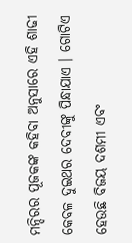ମନ୍ଦିରର ପୂଜକଙ୍କ କହିବା ଅନୁସାରେ ଏହି ଶାଢୀ କେବଳ ଦୁଇଥର ଦେବୀଙ୍କୁ ପିନ୍ଧାଯାଏ । ଗୋଟିଏ ହେଉଛି ବିଜୟ ଦଶମୀ ଏବଂ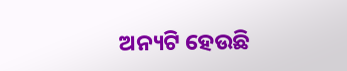ଅନ୍ୟଟି ହେଉଛି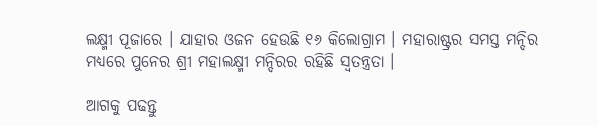ଲକ୍ଷ୍ମୀ ପୂଜାରେ । ଯାହାର ଓଜନ ହେଉଛି ୧୬ କିଲୋଗ୍ରାମ । ମହାରାଷ୍ଟ୍ରର ସମସ୍ତ ମନ୍ଦିର ମଧ୍ୟରେ ପୁନେର ଶ୍ରୀ ମହାଲକ୍ଷ୍ମୀ ମନ୍ଦିରର ରହିଛି ସ୍ୱତନ୍ତ୍ରତା ।

ଆଗକୁ ପଢନ୍ତୁ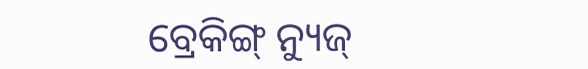ବ୍ରେକିଙ୍ଗ୍ ନ୍ୟୁଜ୍